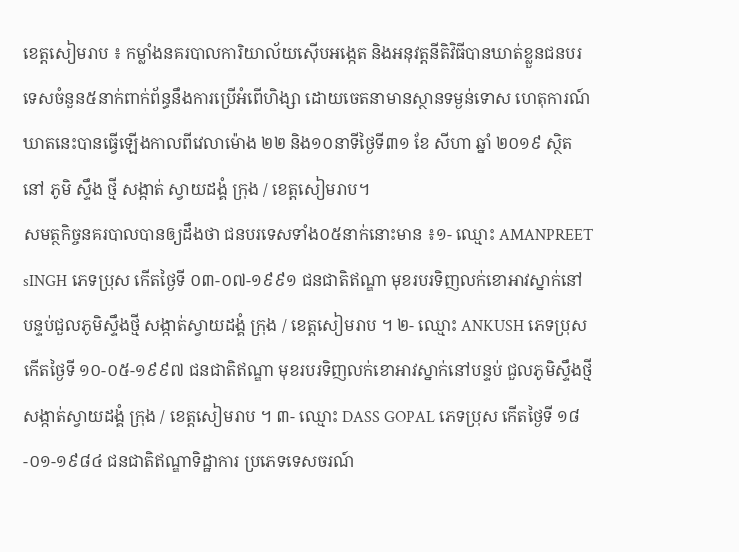ខេត្តសៀមរាប ៖ កម្លាំងនគរបាលការិយាល័យស៊ើបអង្កេត និងអនុវត្តនីតិវិធីបានឃាត់ខ្លួនជនបរទេសចំនួន៥នាក់ពាក់ព័ន្ធនឹងការប្រើអំពើហិង្សា ដោយចេតនាមានស្ថានទម្ងន់ទោស ហេតុការណ៍ឃាតនេះបានធ្វើឡើងកាលពីវេលាម៉ោង ២២ និង១០នាទីថ្ងៃទី៣១ ខែ សីហា ឆ្នាំ ២០១៩ ស្ថិតនៅ ភូមិ ស្ទឹង ថ្មី សង្កាត់ ស្វាយដង្គំ ក្រុង / ខេត្តសៀមរាប។
សមត្ថកិច្ចនគរបាលបានឲ្យដឹងថា ជនបរទេសទាំង០៥នាក់នោះមាន ៖១- ឈ្មោះ AMANPREET sINGH ភេទប្រុស កើតថ្ងៃទី ០៣-០៧-១៩៩១ ជនជាតិឥណ្ឌា មុខរបរទិញលក់ខោអាវស្នាក់នៅបន្ទប់ជួលភូមិស្ទឹងថ្មី សង្កាត់ស្វាយដង្គំ ក្រុង / ខេត្តសៀមរាប ។ ២- ឈ្មោះ ANKUSH ភេទប្រុស កើតថ្ងៃទី ១០-០៥-១៩៩៧ ជនជាតិឥណ្ឌា មុខរបរទិញលក់ខោអាវស្នាក់នៅបន្ទប់ ជួលភូមិស្ទឹងថ្មី សង្កាត់ស្វាយដង្គំ ក្រុង / ខេត្តសៀមរាប ។ ៣- ឈ្មោះ DASS GOPAL ភេទប្រុស កើតថ្ងៃទី ១៨-០១-១៩៨៤ ជនជាតិឥណ្ឌាទិដ្ឋាការ ប្រភេទទេសចរណ៍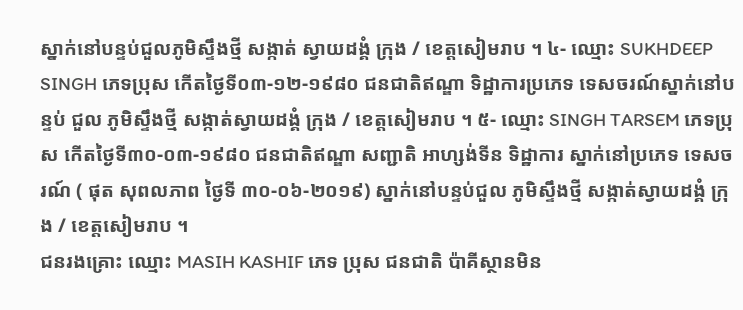ស្នាក់នៅបន្ទប់ជួលភូមិស្ទឹងថ្មី សង្កាត់ ស្វាយដង្គំ ក្រុង / ខេត្តសៀមរាប ។ ៤- ឈ្មោះ SUKHDEEP SINGH ភេទប្រុស កើតថ្ងៃទី០៣-១២-១៩៨០ ជនជាតិឥណ្ឌា ទិដ្ឋាការប្រភេទ ទេសចរណ៍ស្នាក់នៅបន្ទប់ ជួល ភូមិស្ទឹងថ្មី សង្កាត់ស្វាយដង្គំ ក្រុង / ខេត្តសៀមរាប ។ ៥- ឈ្មោះ SINGH TARSEM ភេទប្រុស កើតថ្ងៃទី៣០-០៣-១៩៨០ ជនជាតិឥណ្ឌា សញ្ជាតិ អាហ្សង់ទីន ទិដ្ឋាការ ស្នាក់នៅប្រភេទ ទេសចរណ៍ ( ផុត សុពលភាព ថ្ងៃទី ៣០-០៦-២០១៩) ស្នាក់នៅបន្ទប់ជួល ភូមិស្ទឹងថ្មី សង្កាត់ស្វាយដង្គំ ក្រុង / ខេត្តសៀមរាប ។
ជនរងគ្រោះ ឈ្មោះ MASIH KASHIF ភេទ ប្រុស ជនជាតិ ប៉ាគីស្ថានមិន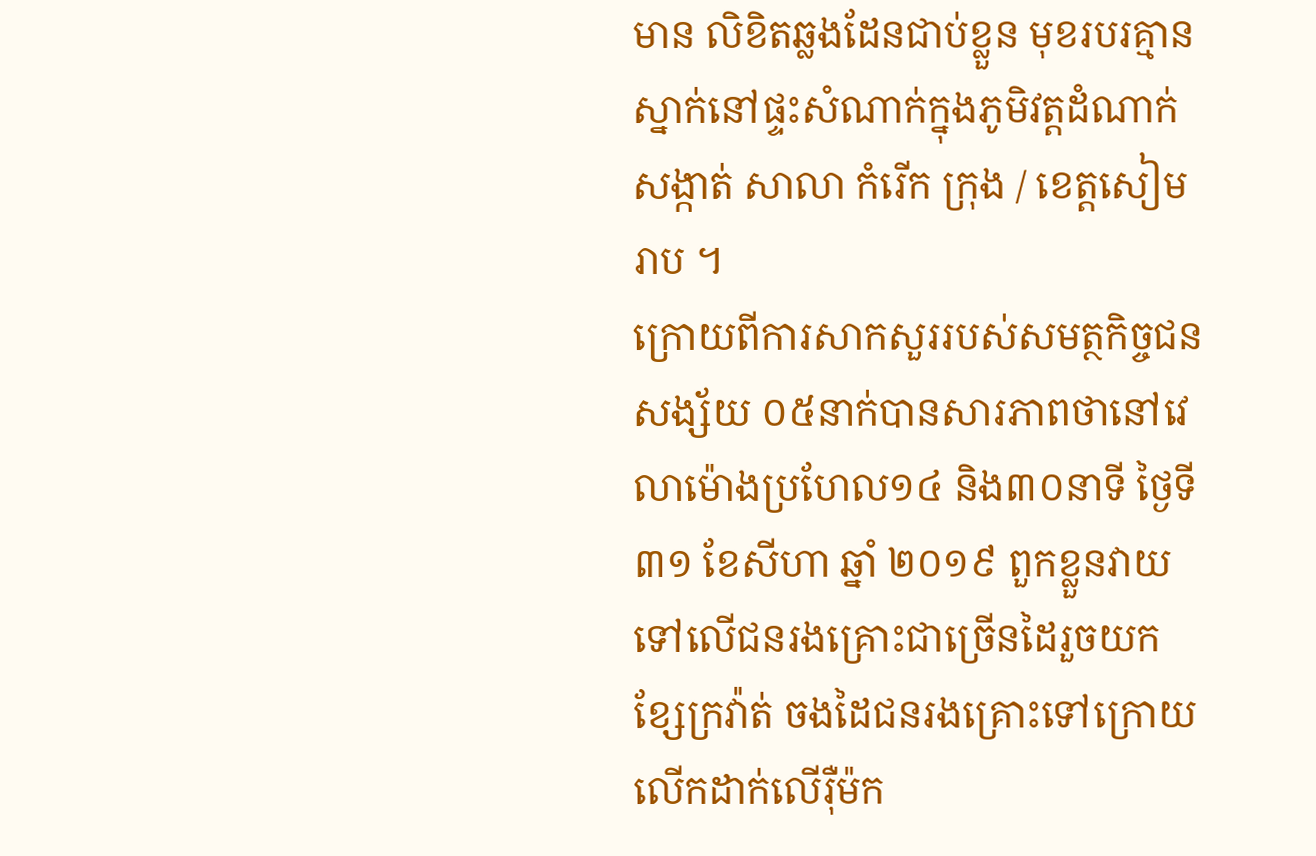មាន លិខិតឆ្លងដែនជាប់ខ្លួន មុខរបរគ្មានស្នាក់នៅផ្ទះសំណាក់ក្នុងភូមិវត្តដំណាក់ សង្កាត់ សាលា កំរើក ក្រុង / ខេត្តសៀមរាប ។
ក្រោយពីការសាកសួររបស់សមត្ថកិច្ចជនសង្ស័យ ០៥នាក់បានសារភាពថានៅវេលាម៉ោងប្រហែល១៤ និង៣០នាទី ថ្ងៃទី ៣១ ខែសីហា ឆ្នាំ ២០១៩ ពួកខ្លួនវាយទៅលើជនរងគ្រោះជាច្រើនដៃរួចយកខ្សែក្រវ៉ាត់ ចងដៃជនរងគ្រោះទៅក្រោយ លើកដាក់លើរ៉ឺម៉ក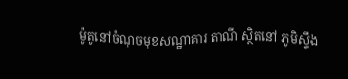ម៉ូតូនៅចំណុចមុខសណ្ឋាគារ តាណី ស្ថិតនៅ ភូមិស្ទឹង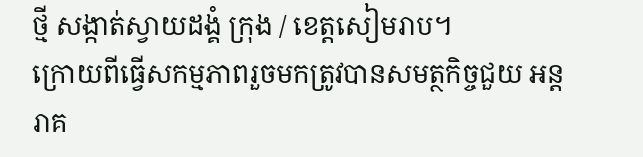ថ្មី សង្កាត់ស្វាយដង្គំ ក្រុង / ខេត្តសៀមរាប។
ក្រោយពីធ្វើសកម្មភាពរួចមកត្រូវបានសមត្ថកិច្ចជួយ អន្តរាគ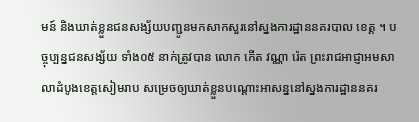មន៍ និងឃាត់ខ្លួនជនសង្ស័យបញ្ជូនមកសាកសួរនៅស្នងការដ្ឋាននគរបាល ខេត្ត ។ បច្ចុប្បន្នជនសង្ស័យ ទាំង០៥ នាក់ត្រូវបាន លោក កើត វណ្ណា រ៉េត ព្រះរាជអាជ្ញាអមសាលាដំបូងខេត្តសៀមរាប សម្រេចឲ្យឃាត់ខ្លួនបណ្តោះអាសន្ននៅស្នងការដ្ឋាននគរ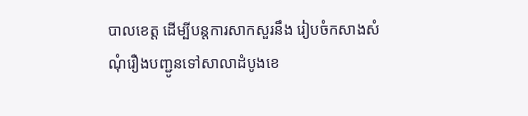បាលខេត្ត ដើម្បីបន្តការសាកសួរនឹង រៀបចំកសាងសំណុំរឿងបញ្ជូនទៅសាលាដំបូងខេ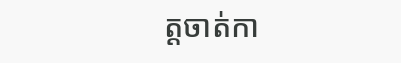ត្តចាត់កា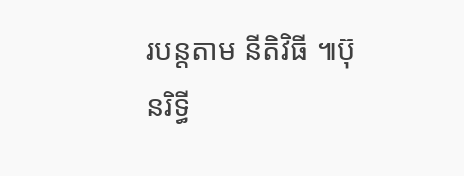របន្តតាម នីតិវិធី ៕ប៊ុនរិទ្ធី